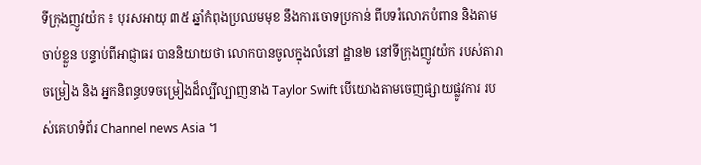ទីក្រុងញូវយ៉ក ៖ បុរសអាយុ ៣៥ ឆ្នាំកំពុងប្រឈមមុខ នឹងការចោទប្រកាន់ ពីបទរំលោភបំពាន និងតាមចាប់ខ្លួន បន្ទាប់ពីអាជ្ញាធរ បាននិយាយថា លោកបានចូលក្នុងលំនៅ ដ្ឋាន២ នៅទីក្រុងញូវយ៉ក របស់តារាចម្រៀង និង អ្នកនិពន្ធបទចម្រៀងដ៏ល្បីល្បាញនាង Taylor Swift បើយោងតាមចេញផ្សាយផ្លូវការ របស់គេហទំព័រ Channel news Asia ។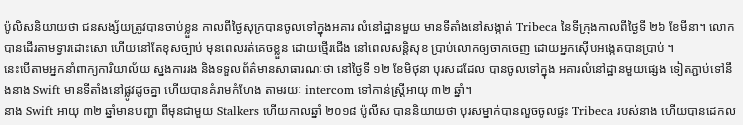ប៉ូលិសនិយាយថា ជនសង្ស័យត្រូវបានចាប់ខ្លួន កាលពីថ្ងៃសុក្របានចូលទៅក្នុងអគារ លំនៅដ្ឋានមួយ មានទីតាំងនៅសង្កាត់ Tribeca នៃទីក្រុងកាលពីថ្ងៃទី ២៦ ខែមីនា។ លោកបានដើរតាមទ្វារដោះសោ ហើយនៅតែខុសច្បាប់ មុនពេលរត់គេចខ្លួន ដោយថ្មើរជើង នៅពេលសន្តិសុខ ប្រាប់លោកឲ្យចាកចេញ ដោយអ្នកស៊ើបអង្កេតបានប្រាប់ ។
នេះបើតាមអ្នកនាំពាក្យការិយាល័យ ស្នងការរង និងទទួលព័ត៌មានសាធារណៈថា នៅថ្ងៃទី ១២ ខែមិថុនា បុរសដដែល បានចូលទៅក្នុង អគារលំនៅដ្ឋានមួយផ្សេង ទៀតភ្ជាប់ទៅនឹងនាង Swift មានទីតាំងនៅផ្លូវដូចគ្នា ហើយបានគំរាមកំហែង តាមរយៈ intercom ទៅកាន់ស្ត្រីអាយុ ៣២ ឆ្នាំ។
នាង Swift អាយុ ៣២ ឆ្នាំមានបញ្ហា ពីមុនជាមួយ Stalkers ហើយកាលឆ្នាំ ២០១៨ ប៉ូលីស បាននិយាយថា បុរសម្នាក់បានលួចចូលផ្ទះ Tribeca របស់នាង ហើយបានដេកល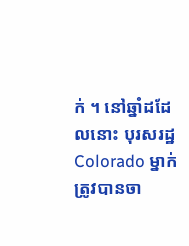ក់ ។ នៅឆ្នាំដដែលនោះ បុរសរដ្ឋ Colorado ម្នាក់ត្រូវបានចា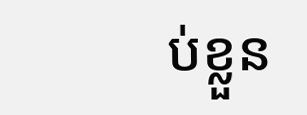ប់ខ្លួន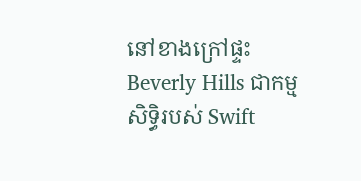នៅខាងក្រៅផ្ទះ Beverly Hills ជាកម្មសិទ្ធិរបស់ Swift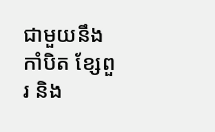ជាមួយនឹងកាំបិត ខ្សែពួរ និង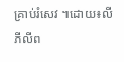គ្រាប់រំសេវ ៕ដោយ៖លី ភីលីព